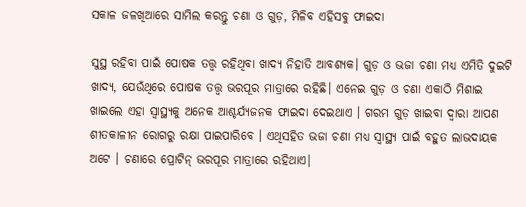ସକାଳ ଜଳଖିଆରେ ସାମିଲ କରନ୍ତୁ ଚଣା ଓ ଗୁଡ଼, ମିଳିବ ଏହିସବୁ ଫାଇଦା

ସୁସ୍ଥ ରହିବା ପାଇଁ ପୋଷକ ତତ୍ତ୍ୱ ରହିଥିବା ଖାଦ୍ୟ ନିହାତି ଆବଶ୍ୟକ। ଗୁଡ଼ ଓ ଭଜା ଚଣା ମଧ୍ୟ ଏମିତି ଦୁଇଟି ଖାଦ୍ୟ, ଯେଉଁଥିରେ ପୋଷକ ତତ୍ତ୍ୱ ଭରପୂର ମାତ୍ରାରେ ରହିଛି। ଏନେଇ ଗୁଡ଼ ଓ ଚଣା ଏକାଠି ମିଶାଇ ଖାଇଲେ ଏହା ସ୍ୱାସ୍ଥ୍ୟକୁ ଅନେକ ଆଶ୍ଚର୍ଯ୍ୟଜନକ ଫାଇଦା ଦେଇଥାଏ । ଗରମ ଗୁଡ଼ ଖାଇବା ଦ୍ୱାରା ଆପଣ ଶୀତକାଳୀନ ରୋଗରୁ ରକ୍ଷା ପାଇପାରିବେ । ଏଥିସହିତ ଭଜା ଚଣା ମଧ୍ୟ ସ୍ୱାସ୍ଥ୍ୟ ପାଇଁ ବହୁତ ଲାଭଦାୟକ ଅଟେ । ଚଣାରେ ପ୍ରୋଟିନ୍ ଭରପୂର ମାତ୍ରାରେ ରହିଥାଏ|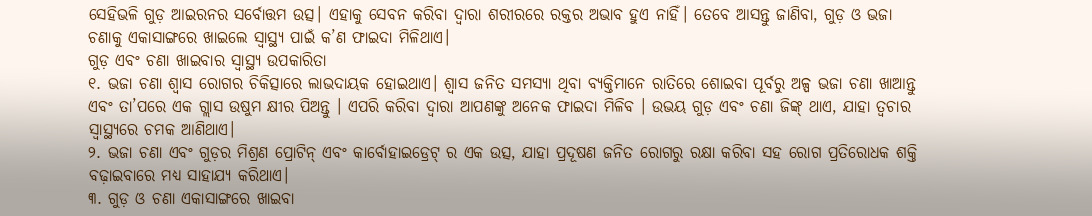ସେହିଭଳି ଗୁଡ଼ ଆଇରନର ସର୍ବୋତ୍ତମ ଉତ୍ସ। ଏହାକୁ ସେବନ କରିବା ଦ୍ୱାରା ଶରୀରରେ ରକ୍ତର ଅଭାବ ହୁଏ ନାହିଁ। ତେବେ ଆସନ୍ତୁ ଜାଣିବା, ଗୁଡ଼ ଓ ଭଜା ଚଣାକୁ ଏକାସାଙ୍ଗରେ ଖାଇଲେ ସ୍ୱାସ୍ଥ୍ୟ ପାଇଁ କ’ଣ ଫାଇଦା ମିଳିଥାଏ।
ଗୁଡ଼ ଏବଂ ଚଣା ଖାଇବାର ସ୍ୱାସ୍ଥ୍ୟ ଉପକାରିତା
୧. ଭଜା ଚଣା ଶ୍ୱାସ ରୋଗର ଚିକିତ୍ସାରେ ଲାଭଦାୟକ ହୋଇଥାଏ। ଶ୍ୱାସ ଜନିତ ସମସ୍ୟା ଥିବା ବ୍ୟକ୍ତିମାନେ ରାତିରେ ଶୋଇବା ପୂର୍ବରୁ ଅଳ୍ପ ଭଜା ଚଣା ଖାଆନ୍ତୁ ଏବଂ ତା’ପରେ ଏକ ଗ୍ଲାସ ଉଷୁମ କ୍ଷୀର ପିଅନ୍ତୁ । ଏପରି କରିବା ଦ୍ୱାରା ଆପଣଙ୍କୁ ଅନେକ ଫାଇଦା ମିଳିବ । ଉଭୟ ଗୁଡ଼ ଏବଂ ଚଣା ଜିଙ୍କ୍ ଥାଏ, ଯାହା ତ୍ୱଚାର ସ୍ୱାସ୍ଥ୍ୟରେ ଚମକ ଆଣିଥାଏ।
୨. ଭଜା ଚଣା ଏବଂ ଗୁଡ଼ର ମିଶ୍ରଣ ପ୍ରୋଟିନ୍ ଏବଂ କାର୍ବୋହାଇଡ୍ରେଟ୍ ର ଏକ ଉତ୍ସ, ଯାହା ପ୍ରଦୂଷଣ ଜନିତ ରୋଗରୁ ରକ୍ଷା କରିବା ସହ ରୋଗ ପ୍ରତିରୋଧକ ଶକ୍ତି ବଢ଼ାଇବାରେ ମଧ୍ୟ ସାହାଯ୍ୟ କରିଥାଏ।
୩. ଗୁଡ଼ ଓ ଚଣା ଏକାସାଙ୍ଗରେ ଖାଇବା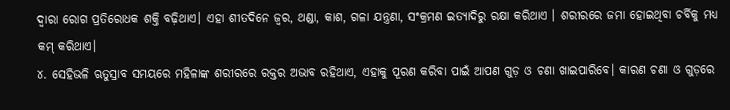ଦ୍ୱାରା ରୋଗ ପ୍ରତିରୋଧକ ଶକ୍ତି ବଢ଼ିଥାଏ। ଏହା ଶୀତଦିନେ ଜ୍ୱର, ଥଣ୍ଡା, କାଶ, ଗଳା ଯନ୍ତ୍ରଣା, ସଂକ୍ରମଣ ଇତ୍ୟାଦିରୁ ରକ୍ଷା କରିଥାଏ । ଶରୀରରେ ଜମା ହୋଇଥିବା ଚର୍ବିକୁ ମଧ୍ୟ କମ୍ କରିଥାଏ।
୪. ସେହିଭଳି ଋତୁସ୍ରାବ ସମୟରେ ମହିଳାଙ୍କ ଶରୀରରେ ରକ୍ତର ଅଭାବ ରହିଥାଏ, ଏହାକୁ ପୂରଣ କରିବା ପାଇଁ ଆପଣ ଗୁଡ଼ ଓ ଚଣା ଖାଇପାରିବେ। କାରଣ ଚଣା ଓ ଗୁଡ଼ରେ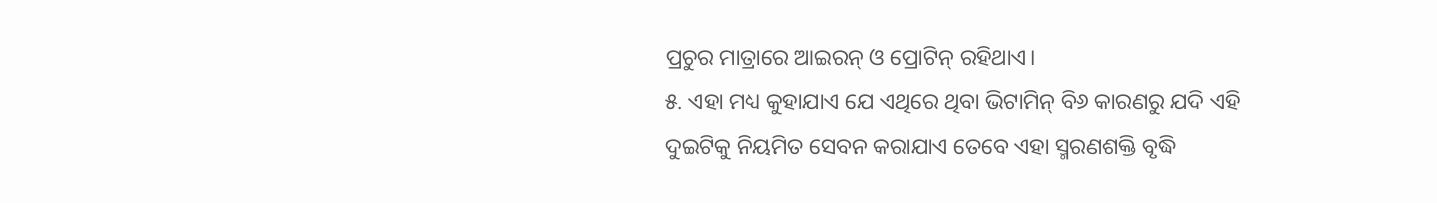ପ୍ରଚୁର ମାତ୍ରାରେ ଆଇରନ୍ ଓ ପ୍ରୋଟିନ୍ ରହିଥାଏ।
୫. ଏହା ମଧ୍ୟ କୁହାଯାଏ ଯେ ଏଥିରେ ଥିବା ଭିଟାମିନ୍ ବି୬ କାରଣରୁ ଯଦି ଏହି ଦୁଇଟିକୁ ନିୟମିତ ସେବନ କରାଯାଏ ତେବେ ଏହା ସ୍ମରଣଶକ୍ତି ବୃଦ୍ଧି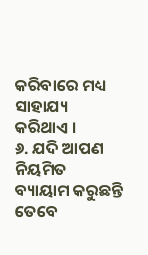କରିବାରେ ମଧ୍ୟ ସାହାଯ୍ୟ କରିଥାଏ ।
୬. ଯଦି ଆପଣ ନିୟମିତ ବ୍ୟାୟାମ କରୁଛନ୍ତି ତେବେ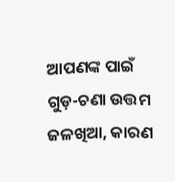ଆପଣଙ୍କ ପାଇଁ ଗୁଡ଼-ଚଣା ଉତ୍ତମ ଜଳଖିଆ, କାରଣ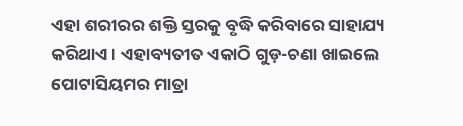ଏହା ଶରୀରର ଶକ୍ତି ସ୍ତରକୁ ବୃଦ୍ଧି କରିବାରେ ସାହାଯ୍ୟ କରିଥାଏ । ଏହାବ୍ୟତୀତ ଏକାଠି ଗୁଡ଼-ଚଣା ଖାଇଲେ ପୋଟାସିୟମର ମାତ୍ରା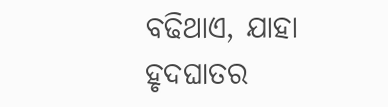ବଢିଥାଏ, ଯାହା ହୃଦଘାତର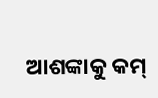ଆଶଙ୍କାକୁ କମ୍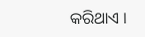କରିଥାଏ ।